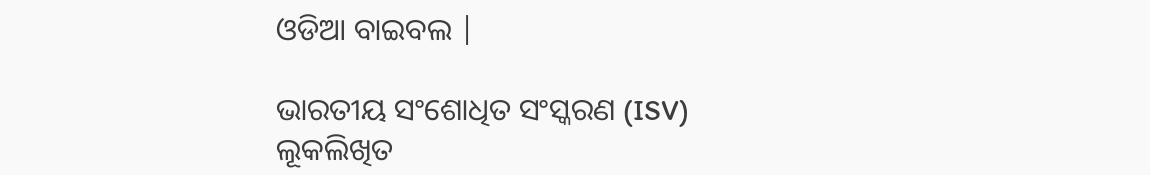ଓଡିଆ ବାଇବଲ |

ଭାରତୀୟ ସଂଶୋଧିତ ସଂସ୍କରଣ (ISV)
ଲୂକଲିଖିତ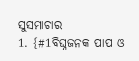ସୁସମାଚାର
1. {#1ବିଘ୍ନଜନକ ପାପ ଓ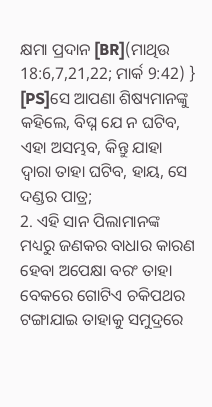କ୍ଷମା ପ୍ରଦାନ [BR](ମାଥିଉ 18:6,7,21,22; ମାର୍କ 9:42) } [PS]ସେ ଆପଣା ଶିଷ୍ୟମାନଙ୍କୁ କହିଲେ, ବିଘ୍ନ ଯେ ନ ଘଟିବ, ଏହା ଅସମ୍ଭବ, କିନ୍ତୁ ଯାହା ଦ୍ୱାରା ତାହା ଘଟିବ, ହାୟ, ସେ ଦଣ୍ଡର ପାତ୍ର;
2. ଏହି ସାନ ପିଲାମାନଙ୍କ ମଧ୍ୟରୁ ଜଣକର ବାଧାର କାରଣ ହେବା ଅପେକ୍ଷା ବରଂ ତାହା ବେକରେ ଗୋଟିଏ ଚକିପଥର ଟଙ୍ଗାଯାଇ ତାହାକୁ ସମୁଦ୍ରରେ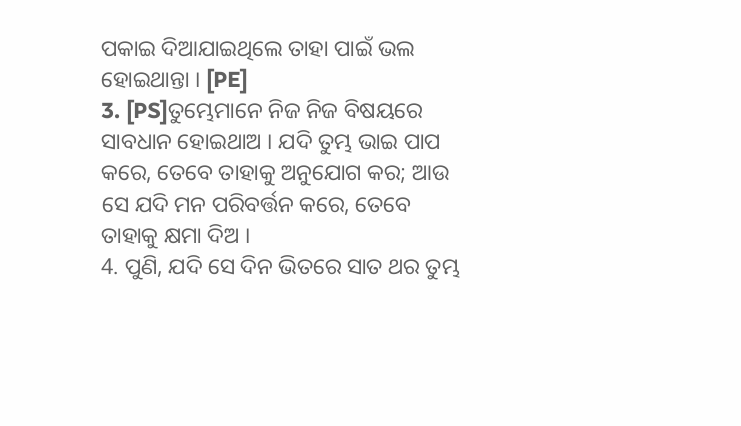ପକାଇ ଦିଆଯାଇଥିଲେ ତାହା ପାଇଁ ଭଲ ହୋଇଥାନ୍ତା । [PE]
3. [PS]ତୁମ୍ଭେମାନେ ନିଜ ନିଜ ବିଷୟରେ ସାବଧାନ ହୋଇଥାଅ । ଯଦି ତୁମ୍ଭ ଭାଇ ପାପ କରେ, ତେବେ ତାହାକୁ ଅନୁଯୋଗ କର; ଆଉ ସେ ଯଦି ମନ ପରିବର୍ତ୍ତନ କରେ, ତେବେ ତାହାକୁ କ୍ଷମା ଦିଅ ।
4. ପୁଣି, ଯଦି ସେ ଦିନ ଭିତରେ ସାତ ଥର ତୁମ୍ଭ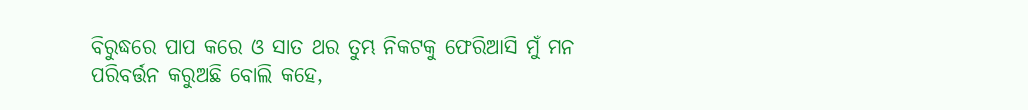ବିରୁଦ୍ଧରେ ପାପ କରେ ଓ ସାତ ଥର ତୁମ୍ଭ ନିକଟକୁ ଫେରିଆସି ମୁଁ ମନ ପରିବର୍ତ୍ତନ କରୁଅଛି ବୋଲି କହେ,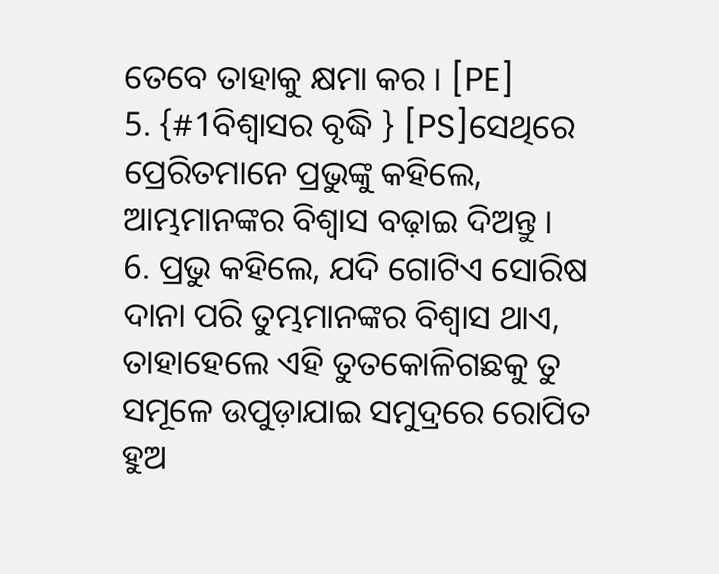ତେବେ ତାହାକୁ କ୍ଷମା କର । [PE]
5. {#1ବିଶ୍ୱାସର ବୃଦ୍ଧି } [PS]ସେଥିରେ ପ୍ରେରିତମାନେ ପ୍ରଭୁଙ୍କୁ କହିଲେ, ଆମ୍ଭମାନଙ୍କର ବିଶ୍ୱାସ ବଢ଼ାଇ ଦିଅନ୍ତୁ ।
6. ପ୍ରଭୁ କହିଲେ, ଯଦି ଗୋଟିଏ ସୋରିଷ ଦାନା ପରି ତୁମ୍ଭମାନଙ୍କର ବିଶ୍ୱାସ ଥାଏ, ତାହାହେଲେ ଏହି ତୁତକୋଳିଗଛକୁ ତୁ ସମୂଳେ ଉପୁଡ଼ାଯାଇ ସମୁଦ୍ରରେ ରୋପିତ ହୁଅ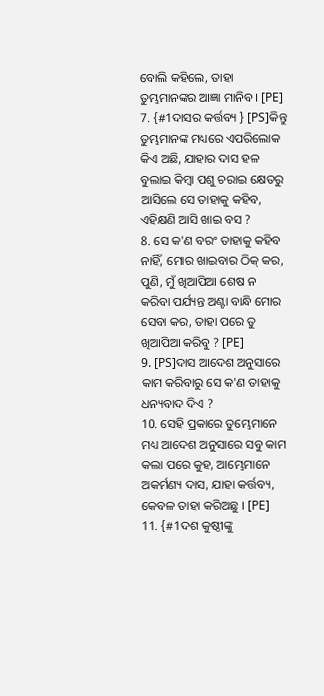ବୋଲି କହିଲେ, ତାହା ତୁମ୍ଭମାନଙ୍କର ଆଜ୍ଞା ମାନିବ । [PE]
7. {#1ଦାସର କର୍ତ୍ତବ୍ୟ } [PS]କିନ୍ତୁ ତୁମ୍ଭମାନଙ୍କ ମଧ୍ୟରେ ଏପରିଲୋକ କିଏ ଅଛି, ଯାହାର ଦାସ ହଳ ବୁଲାଇ କିମ୍ବା ପଶୁ ଚରାଇ କ୍ଷେତରୁ ଆସିଲେ ସେ ତାହାକୁ କହିବ, ଏହିକ୍ଷଣି ଆସି ଖାଇ ବସ ?
8. ସେ କ'ଣ ବରଂ ତାହାକୁ କହିବ ନାହିଁ, ମୋର ଖାଇବାର ଠିକ୍ କର, ପୁଣି, ମୁଁ ଖିଆପିଆ ଶେଷ ନ କରିବା ପର୍ଯ୍ୟନ୍ତ ଅଣ୍ଟା ବାନ୍ଧି ମୋର ସେବା କର, ତାହା ପରେ ତୁ ଖିଆପିଆ କରିବୁ ? [PE]
9. [PS]ଦାସ ଆଦେଶ ଅନୁସାରେ କାମ କରିବାରୁ ସେ କ'ଣ ତାହାକୁ ଧନ୍ୟବାଦ ଦିଏ ?
10. ସେହି ପ୍ରକାରେ ତୁମ୍ଭେମାନେ ମଧ୍ୟ ଆଦେଶ ଅନୁସାରେ ସବୁ କାମ କଲା ପରେ କୁହ, ଆମ୍ଭେମାନେ ଅକର୍ମଣ୍ୟ ଦାସ, ଯାହା କର୍ତ୍ତବ୍ୟ, କେବଳ ତାହା କରିଅଛୁ । [PE]
11. {#1ଦଶ କୁଷ୍ଠୀଙ୍କୁ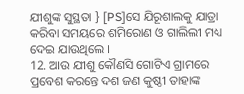ଯୀଶୁଙ୍କ ସୁସ୍ଥତା } [PS]ସେ ଯିରୂଶାଲକୁ ଯାତ୍ରା କରିବା ସମୟରେ ଶମିରୋଣ ଓ ଗାଲିଲୀ ମଧ୍ୟ ଦେଇ ଯାଉଥିଲେ ।
12. ଆଉ ଯୀଶୁ କୌଣସି ଗୋଟିଏ ଗ୍ରାମରେ ପ୍ରବେଶ କରନ୍ତେ ଦଶ ଜଣ କୁଷ୍ଠୀ ତାହାଙ୍କ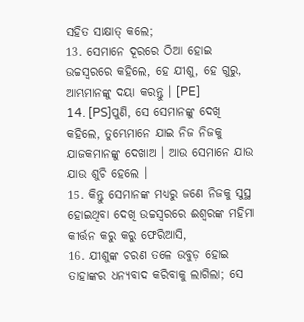ସହିତ ସାକ୍ଷାତ୍ କଲେ;
13. ସେମାନେ ଦୂରରେ ଠିଆ ହୋଇ ଉଚ୍ଚସ୍ୱରରେ କହିଲେ, ହେ ଯୀଶୁ, ହେ ଗୁରୁ, ଆମ୍ଭମାନଙ୍କୁ ଦୟା କରନ୍ତୁ । [PE]
14. [PS]ପୁଣି, ସେ ସେମାନଙ୍କୁ ଦେଖି କହିଲେ, ତୁମ୍ଭେମାନେ ଯାଇ ନିଜ ନିଜକୁ ଯାଜକମାନଙ୍କୁ ଦେଖାଅ । ଆଉ ସେମାନେ ଯାଉ ଯାଉ ଶୁଚି ହେଲେ ।
15. କିନ୍ତୁ ସେମାନଙ୍କ ମଧ୍ୟରୁ ଜଣେ ନିଜକୁ ସୁସ୍ଥ ହୋଇଥିବା ଦେଖି ଉଚ୍ଚସ୍ୱରରେ ଈଶ୍ୱରଙ୍କ ମହିମା କୀର୍ତ୍ତନ କରୁ କରୁ ଫେରିଆସି,
16. ଯୀଶୁଙ୍କ ଚରଣ ତଳେ ଉବୁଡ଼ ହୋଇ ତାହାଙ୍କର ଧନ୍ୟବାଦ କରିବାକୁ ଲାଗିଲା; ସେ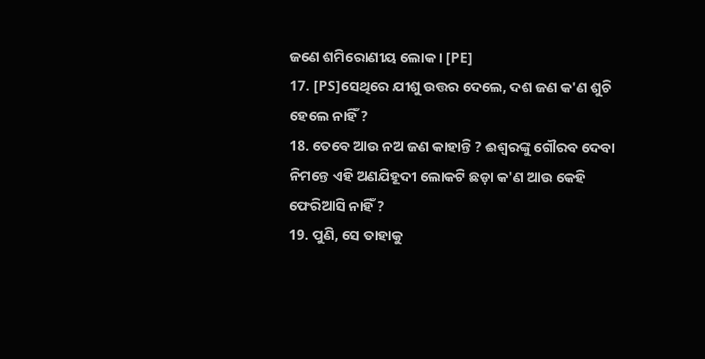ଜଣେ ଶମିରୋଣୀୟ ଲୋକ । [PE]
17. [PS]ସେଥିରେ ଯୀଶୁ ଉତ୍ତର ଦେଲେ, ଦଶ ଜଣ କ'ଣ ଶୁଚି ହେଲେ ନାହିଁ ?
18. ତେବେ ଆଉ ନଅ ଜଣ କାହାନ୍ତି ? ଈଶ୍ୱରଙ୍କୁ ଗୌରବ ଦେବା ନିମନ୍ତେ ଏହି ଅଣଯିହୂଦୀ ଲୋକଟି ଛଡ଼ା କ'ଣ ଆଉ କେହି ଫେରିଆସି ନାହିଁ ?
19. ପୁଣି, ସେ ତାହାକୁ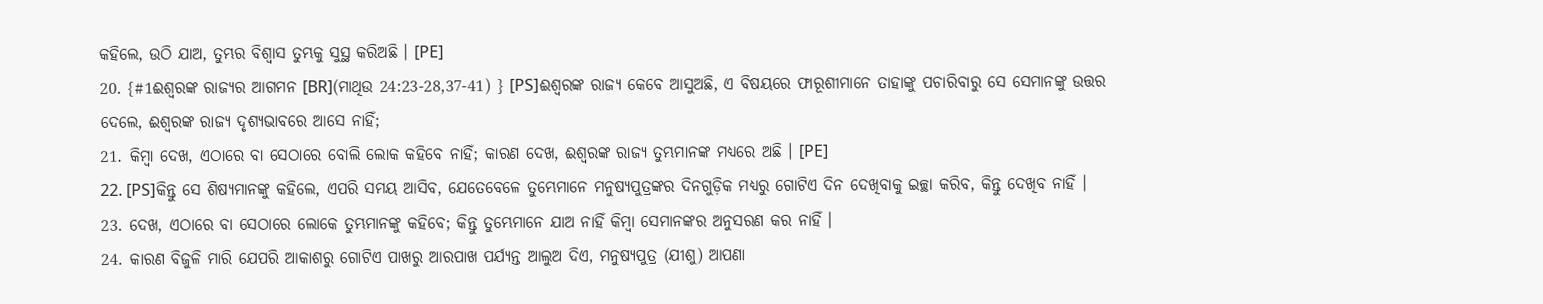କହିଲେ, ଉଠି ଯାଅ, ତୁମ୍ଭର ବିଶ୍ୱାସ ତୁମ୍ଭକୁ ସୁସ୍ଥ କରିଅଛି । [PE]
20. {#1ଈଶ୍ୱରଙ୍କ ରାଜ୍ୟର ଆଗମନ [BR](ମାଥିଉ 24:23-28,37-41) } [PS]ଈଶ୍ୱରଙ୍କ ରାଜ୍ୟ କେବେ ଆସୁଅଛି, ଏ ବିଷୟରେ ଫାରୂଶୀମାନେ ତାହାଙ୍କୁ ପଚାରିବାରୁ ସେ ସେମାନଙ୍କୁ ଉତ୍ତର ଦେଲେ, ଈଶ୍ୱରଙ୍କ ରାଜ୍ୟ ଦୃଶ୍ୟଭାବରେ ଆସେ ନାହିଁ;
21. କିମ୍ବା ଦେଖ, ଏଠାରେ ବା ସେଠାରେ ବୋଲି ଲୋକ କହିବେ ନାହିଁ; କାରଣ ଦେଖ, ଈଶ୍ୱରଙ୍କ ରାଜ୍ୟ ତୁମ୍ଭମାନଙ୍କ ମଧ୍ୟରେ ଅଛି । [PE]
22. [PS]କିନ୍ତୁ ସେ ଶିଷ୍ୟମାନଙ୍କୁ କହିଲେ, ଏପରି ସମୟ ଆସିବ, ଯେତେବେଳେ ତୁମ୍ଭେମାନେ ମନୁଷ୍ୟପୁତ୍ରଙ୍କର ଦିନଗୁଡ଼ିକ ମଧ୍ୟରୁ ଗୋଟିଏ ଦିନ ଦେଖିବାକୁ ଇଚ୍ଛା କରିବ, କିନ୍ତୁ ଦେଖିବ ନାହିଁ ।
23. ଦେଖ, ଏଠାରେ ବା ସେଠାରେ ଲୋକେ ତୁମ୍ଭମାନଙ୍କୁ କହିବେ; କିନ୍ତୁ ତୁମ୍ଭେମାନେ ଯାଅ ନାହିଁ କିମ୍ବା ସେମାନଙ୍କର ଅନୁସରଣ କର ନାହିଁ ।
24. କାରଣ ବିଜୁଳି ମାରି ଯେପରି ଆକାଶରୁ ଗୋଟିଏ ପାଖରୁ ଆରପାଖ ପର୍ଯ୍ୟନ୍ତ ଆଲୁଅ ଦିଏ, ମନୁଷ୍ୟପୁତ୍ର (ଯୀଶୁ) ଆପଣା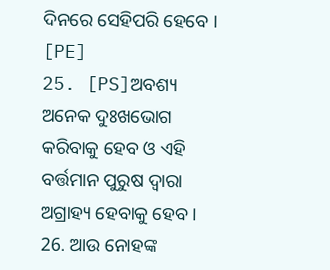ଦିନରେ ସେହିପରି ହେବେ । [PE]
25. [PS]ଅବଶ୍ୟ ଅନେକ ଦୁଃଖଭୋଗ କରିବାକୁ ହେବ ଓ ଏହି ବର୍ତ୍ତମାନ ପୁରୁଷ ଦ୍ୱାରା ଅଗ୍ରାହ୍ୟ ହେବାକୁ ହେବ ।
26. ଆଉ ନୋହଙ୍କ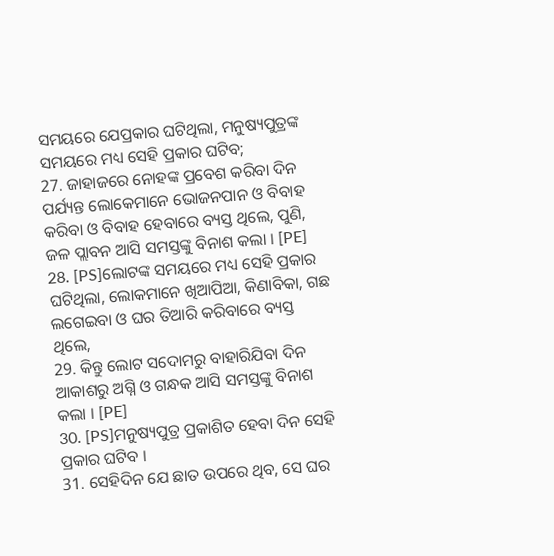ସମୟରେ ଯେପ୍ରକାର ଘଟିଥିଲା, ମନୁଷ୍ୟପୁତ୍ରଙ୍କ ସମୟରେ ମଧ୍ୟ ସେହି ପ୍ରକାର ଘଟିବ;
27. ଜାହାଜରେ ନୋହଙ୍କ ପ୍ରବେଶ କରିବା ଦିନ ପର୍ଯ୍ୟନ୍ତ ଲୋକେମାନେ ଭୋଜନପାନ ଓ ବିବାହ କରିବା ଓ ବିବାହ ହେବାରେ ବ୍ୟସ୍ତ ଥିଲେ, ପୁଣି, ଜଳ ପ୍ଲାବନ ଆସି ସମସ୍ତଙ୍କୁ ବିନାଶ କଲା । [PE]
28. [PS]ଲୋଟଙ୍କ ସମୟରେ ମଧ୍ୟ ସେହି ପ୍ରକାର ଘଟିଥିଲା, ଲୋକମାନେ ଖିଆପିଆ, କିଣାବିକା, ଗଛ ଲଗେଇବା ଓ ଘର ତିଆରି କରିବାରେ ବ୍ୟସ୍ତ ଥିଲେ,
29. କିନ୍ତୁ ଲୋଟ ସଦୋମରୁ ବାହାରିଯିବା ଦିନ ଆକାଶରୁ ଅଗ୍ନି ଓ ଗନ୍ଧକ ଆସି ସମସ୍ତଙ୍କୁ ବିନାଶ କଲା । [PE]
30. [PS]ମନୁଷ୍ୟପୁତ୍ର ପ୍ରକାଶିତ ହେବା ଦିନ ସେହି ପ୍ରକାର ଘଟିବ ।
31. ସେହିଦିନ ଯେ ଛାତ ଉପରେ ଥିବ, ସେ ଘର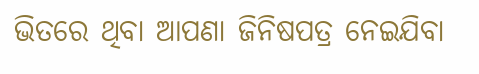ଭିତରେ ଥିବା ଆପଣା ଜିନିଷପତ୍ର ନେଇଯିବା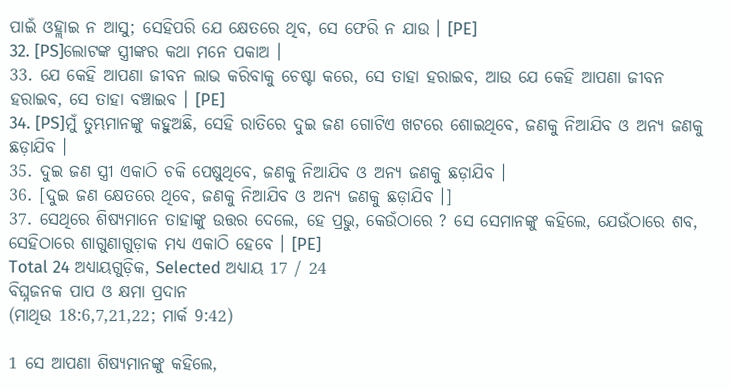ପାଇଁ ଓହ୍ଲାଇ ନ ଆସୁ; ସେହିପରି ଯେ କ୍ଷେତରେ ଥିବ, ସେ ଫେରି ନ ଯାଉ । [PE]
32. [PS]ଲୋଟଙ୍କ ସ୍ତ୍ରୀଙ୍କର କଥା ମନେ ପକାଅ ।
33. ଯେ କେହି ଆପଣା ଜୀବନ ଲାଭ କରିବାକୁ ଚେଷ୍ଟା କରେ, ସେ ତାହା ହରାଇବ, ଆଉ ଯେ କେହି ଆପଣା ଜୀବନ ହରାଇବ, ସେ ତାହା ବଞ୍ଚାଇବ । [PE]
34. [PS]ମୁଁ ତୁମ୍ଭମାନଙ୍କୁ କହୁଅଛି, ସେହି ରାତିରେ ଦୁଇ ଜଣ ଗୋଟିଏ ଖଟରେ ଶୋଇଥିବେ, ଜଣକୁ ନିଆଯିବ ଓ ଅନ୍ୟ ଜଣକୁ ଛଡ଼ାଯିବ ।
35. ଦୁଇ ଜଣ ସ୍ତ୍ରୀ ଏକାଠି ଚକି ପେଷୁଥିବେ, ଜଣକୁ ନିଆଯିବ ଓ ଅନ୍ୟ ଜଣକୁ ଛଡ଼ାଯିବ ।
36. [ଦୁଇ ଜଣ କ୍ଷେତରେ ଥିବେ, ଜଣକୁ ନିଆଯିବ ଓ ଅନ୍ୟ ଜଣକୁ ଛଡ଼ାଯିବ ।]
37. ସେଥିରେ ଶିଷ୍ୟମାନେ ତାହାଙ୍କୁ ଉତ୍ତର ଦେଲେ, ହେ ପ୍ରଭୁ, କେଉଁଠାରେ ? ସେ ସେମାନଙ୍କୁ କହିଲେ, ଯେଉଁଠାରେ ଶବ, ସେହିଠାରେ ଶାଗୁଣାଗୁଡ଼ାକ ମଧ୍ୟ ଏକାଠି ହେବେ । [PE]
Total 24 ଅଧ୍ୟାୟଗୁଡ଼ିକ, Selected ଅଧ୍ୟାୟ 17 / 24
ବିଘ୍ନଜନକ ପାପ ଓ କ୍ଷମା ପ୍ରଦାନ
(ମାଥିଉ 18:6,7,21,22; ମାର୍କ 9:42)

1 ସେ ଆପଣା ଶିଷ୍ୟମାନଙ୍କୁ କହିଲେ,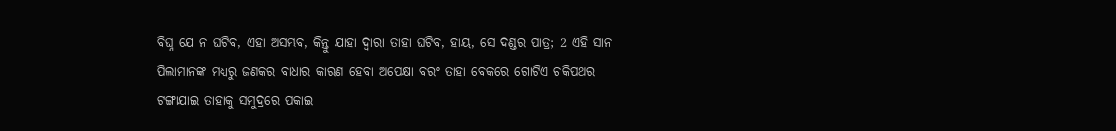ବିଘ୍ନ ଯେ ନ ଘଟିବ, ଏହା ଅସମ୍ଭବ, କିନ୍ତୁ ଯାହା ଦ୍ୱାରା ତାହା ଘଟିବ, ହାୟ, ସେ ଦଣ୍ଡର ପାତ୍ର; 2 ଏହି ସାନ ପିଲାମାନଙ୍କ ମଧ୍ୟରୁ ଜଣକର ବାଧାର କାରଣ ହେବା ଅପେକ୍ଷା ବରଂ ତାହା ବେକରେ ଗୋଟିଏ ଚକିପଥର ଟଙ୍ଗାଯାଇ ତାହାକୁ ସମୁଦ୍ରରେ ପକାଇ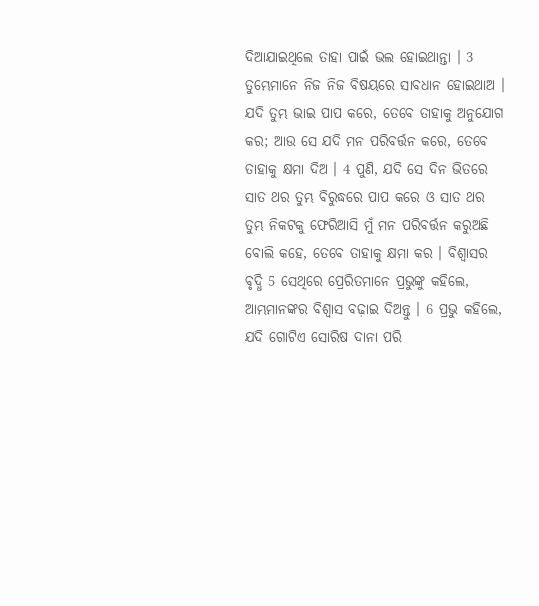ଦିଆଯାଇଥିଲେ ତାହା ପାଇଁ ଭଲ ହୋଇଥାନ୍ତା । 3 ତୁମ୍ଭେମାନେ ନିଜ ନିଜ ବିଷୟରେ ସାବଧାନ ହୋଇଥାଅ । ଯଦି ତୁମ୍ଭ ଭାଇ ପାପ କରେ, ତେବେ ତାହାକୁ ଅନୁଯୋଗ କର; ଆଉ ସେ ଯଦି ମନ ପରିବର୍ତ୍ତନ କରେ, ତେବେ ତାହାକୁ କ୍ଷମା ଦିଅ । 4 ପୁଣି, ଯଦି ସେ ଦିନ ଭିତରେ ସାତ ଥର ତୁମ୍ଭ ବିରୁଦ୍ଧରେ ପାପ କରେ ଓ ସାତ ଥର ତୁମ୍ଭ ନିକଟକୁ ଫେରିଆସି ମୁଁ ମନ ପରିବର୍ତ୍ତନ କରୁଅଛି ବୋଲି କହେ, ତେବେ ତାହାକୁ କ୍ଷମା କର । ବିଶ୍ୱାସର ବୃଦ୍ଧି 5 ସେଥିରେ ପ୍ରେରିତମାନେ ପ୍ରଭୁଙ୍କୁ କହିଲେ, ଆମ୍ଭମାନଙ୍କର ବିଶ୍ୱାସ ବଢ଼ାଇ ଦିଅନ୍ତୁ । 6 ପ୍ରଭୁ କହିଲେ, ଯଦି ଗୋଟିଏ ସୋରିଷ ଦାନା ପରି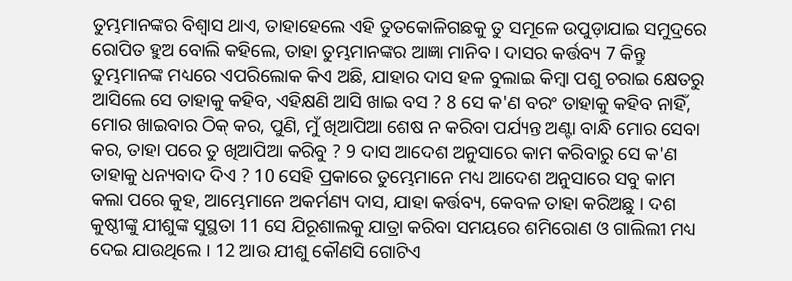ତୁମ୍ଭମାନଙ୍କର ବିଶ୍ୱାସ ଥାଏ, ତାହାହେଲେ ଏହି ତୁତକୋଳିଗଛକୁ ତୁ ସମୂଳେ ଉପୁଡ଼ାଯାଇ ସମୁଦ୍ରରେ ରୋପିତ ହୁଅ ବୋଲି କହିଲେ, ତାହା ତୁମ୍ଭମାନଙ୍କର ଆଜ୍ଞା ମାନିବ । ଦାସର କର୍ତ୍ତବ୍ୟ 7 କିନ୍ତୁ ତୁମ୍ଭମାନଙ୍କ ମଧ୍ୟରେ ଏପରିଲୋକ କିଏ ଅଛି, ଯାହାର ଦାସ ହଳ ବୁଲାଇ କିମ୍ବା ପଶୁ ଚରାଇ କ୍ଷେତରୁ ଆସିଲେ ସେ ତାହାକୁ କହିବ, ଏହିକ୍ଷଣି ଆସି ଖାଇ ବସ ? 8 ସେ କ'ଣ ବରଂ ତାହାକୁ କହିବ ନାହିଁ, ମୋର ଖାଇବାର ଠିକ୍ କର, ପୁଣି, ମୁଁ ଖିଆପିଆ ଶେଷ ନ କରିବା ପର୍ଯ୍ୟନ୍ତ ଅଣ୍ଟା ବାନ୍ଧି ମୋର ସେବା କର, ତାହା ପରେ ତୁ ଖିଆପିଆ କରିବୁ ? 9 ଦାସ ଆଦେଶ ଅନୁସାରେ କାମ କରିବାରୁ ସେ କ'ଣ ତାହାକୁ ଧନ୍ୟବାଦ ଦିଏ ? 10 ସେହି ପ୍ରକାରେ ତୁମ୍ଭେମାନେ ମଧ୍ୟ ଆଦେଶ ଅନୁସାରେ ସବୁ କାମ କଲା ପରେ କୁହ, ଆମ୍ଭେମାନେ ଅକର୍ମଣ୍ୟ ଦାସ, ଯାହା କର୍ତ୍ତବ୍ୟ, କେବଳ ତାହା କରିଅଛୁ । ଦଶ କୁଷ୍ଠୀଙ୍କୁ ଯୀଶୁଙ୍କ ସୁସ୍ଥତା 11 ସେ ଯିରୂଶାଲକୁ ଯାତ୍ରା କରିବା ସମୟରେ ଶମିରୋଣ ଓ ଗାଲିଲୀ ମଧ୍ୟ ଦେଇ ଯାଉଥିଲେ । 12 ଆଉ ଯୀଶୁ କୌଣସି ଗୋଟିଏ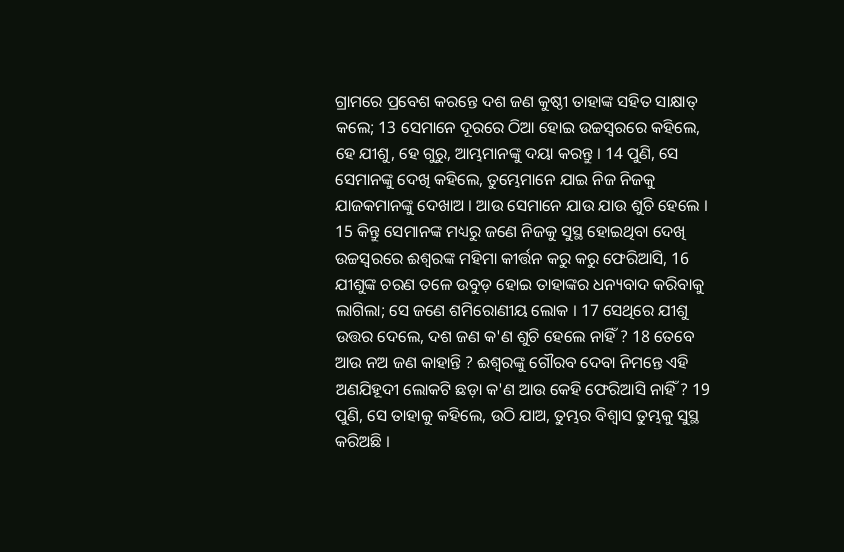ଗ୍ରାମରେ ପ୍ରବେଶ କରନ୍ତେ ଦଶ ଜଣ କୁଷ୍ଠୀ ତାହାଙ୍କ ସହିତ ସାକ୍ଷାତ୍ କଲେ; 13 ସେମାନେ ଦୂରରେ ଠିଆ ହୋଇ ଉଚ୍ଚସ୍ୱରରେ କହିଲେ, ହେ ଯୀଶୁ, ହେ ଗୁରୁ, ଆମ୍ଭମାନଙ୍କୁ ଦୟା କରନ୍ତୁ । 14 ପୁଣି, ସେ ସେମାନଙ୍କୁ ଦେଖି କହିଲେ, ତୁମ୍ଭେମାନେ ଯାଇ ନିଜ ନିଜକୁ ଯାଜକମାନଙ୍କୁ ଦେଖାଅ । ଆଉ ସେମାନେ ଯାଉ ଯାଉ ଶୁଚି ହେଲେ । 15 କିନ୍ତୁ ସେମାନଙ୍କ ମଧ୍ୟରୁ ଜଣେ ନିଜକୁ ସୁସ୍ଥ ହୋଇଥିବା ଦେଖି ଉଚ୍ଚସ୍ୱରରେ ଈଶ୍ୱରଙ୍କ ମହିମା କୀର୍ତ୍ତନ କରୁ କରୁ ଫେରିଆସି, 16 ଯୀଶୁଙ୍କ ଚରଣ ତଳେ ଉବୁଡ଼ ହୋଇ ତାହାଙ୍କର ଧନ୍ୟବାଦ କରିବାକୁ ଲାଗିଲା; ସେ ଜଣେ ଶମିରୋଣୀୟ ଲୋକ । 17 ସେଥିରେ ଯୀଶୁ ଉତ୍ତର ଦେଲେ, ଦଶ ଜଣ କ'ଣ ଶୁଚି ହେଲେ ନାହିଁ ? 18 ତେବେ ଆଉ ନଅ ଜଣ କାହାନ୍ତି ? ଈଶ୍ୱରଙ୍କୁ ଗୌରବ ଦେବା ନିମନ୍ତେ ଏହି ଅଣଯିହୂଦୀ ଲୋକଟି ଛଡ଼ା କ'ଣ ଆଉ କେହି ଫେରିଆସି ନାହିଁ ? 19 ପୁଣି, ସେ ତାହାକୁ କହିଲେ, ଉଠି ଯାଅ, ତୁମ୍ଭର ବିଶ୍ୱାସ ତୁମ୍ଭକୁ ସୁସ୍ଥ କରିଅଛି ।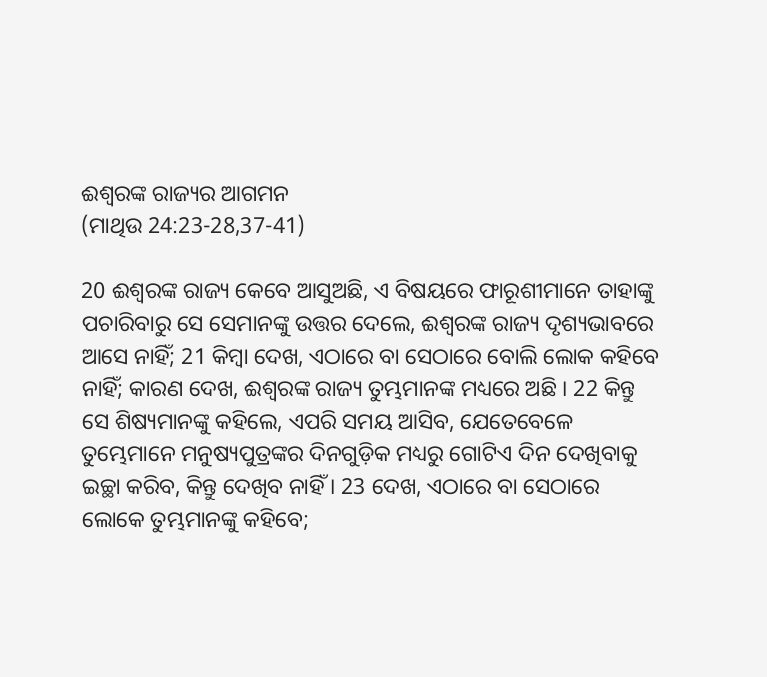ଈଶ୍ୱରଙ୍କ ରାଜ୍ୟର ଆଗମନ
(ମାଥିଉ 24:23-28,37-41)

20 ଈଶ୍ୱରଙ୍କ ରାଜ୍ୟ କେବେ ଆସୁଅଛି, ଏ ବିଷୟରେ ଫାରୂଶୀମାନେ ତାହାଙ୍କୁ ପଚାରିବାରୁ ସେ ସେମାନଙ୍କୁ ଉତ୍ତର ଦେଲେ, ଈଶ୍ୱରଙ୍କ ରାଜ୍ୟ ଦୃଶ୍ୟଭାବରେ ଆସେ ନାହିଁ; 21 କିମ୍ବା ଦେଖ, ଏଠାରେ ବା ସେଠାରେ ବୋଲି ଲୋକ କହିବେ ନାହିଁ; କାରଣ ଦେଖ, ଈଶ୍ୱରଙ୍କ ରାଜ୍ୟ ତୁମ୍ଭମାନଙ୍କ ମଧ୍ୟରେ ଅଛି । 22 କିନ୍ତୁ ସେ ଶିଷ୍ୟମାନଙ୍କୁ କହିଲେ, ଏପରି ସମୟ ଆସିବ, ଯେତେବେଳେ ତୁମ୍ଭେମାନେ ମନୁଷ୍ୟପୁତ୍ରଙ୍କର ଦିନଗୁଡ଼ିକ ମଧ୍ୟରୁ ଗୋଟିଏ ଦିନ ଦେଖିବାକୁ ଇଚ୍ଛା କରିବ, କିନ୍ତୁ ଦେଖିବ ନାହିଁ । 23 ଦେଖ, ଏଠାରେ ବା ସେଠାରେ ଲୋକେ ତୁମ୍ଭମାନଙ୍କୁ କହିବେ;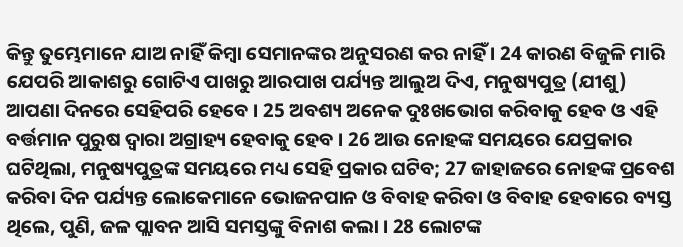କିନ୍ତୁ ତୁମ୍ଭେମାନେ ଯାଅ ନାହିଁ କିମ୍ବା ସେମାନଙ୍କର ଅନୁସରଣ କର ନାହିଁ । 24 କାରଣ ବିଜୁଳି ମାରି ଯେପରି ଆକାଶରୁ ଗୋଟିଏ ପାଖରୁ ଆରପାଖ ପର୍ଯ୍ୟନ୍ତ ଆଲୁଅ ଦିଏ, ମନୁଷ୍ୟପୁତ୍ର (ଯୀଶୁ) ଆପଣା ଦିନରେ ସେହିପରି ହେବେ । 25 ଅବଶ୍ୟ ଅନେକ ଦୁଃଖଭୋଗ କରିବାକୁ ହେବ ଓ ଏହି ବର୍ତ୍ତମାନ ପୁରୁଷ ଦ୍ୱାରା ଅଗ୍ରାହ୍ୟ ହେବାକୁ ହେବ । 26 ଆଉ ନୋହଙ୍କ ସମୟରେ ଯେପ୍ରକାର ଘଟିଥିଲା, ମନୁଷ୍ୟପୁତ୍ରଙ୍କ ସମୟରେ ମଧ୍ୟ ସେହି ପ୍ରକାର ଘଟିବ; 27 ଜାହାଜରେ ନୋହଙ୍କ ପ୍ରବେଶ କରିବା ଦିନ ପର୍ଯ୍ୟନ୍ତ ଲୋକେମାନେ ଭୋଜନପାନ ଓ ବିବାହ କରିବା ଓ ବିବାହ ହେବାରେ ବ୍ୟସ୍ତ ଥିଲେ, ପୁଣି, ଜଳ ପ୍ଲାବନ ଆସି ସମସ୍ତଙ୍କୁ ବିନାଶ କଲା । 28 ଲୋଟଙ୍କ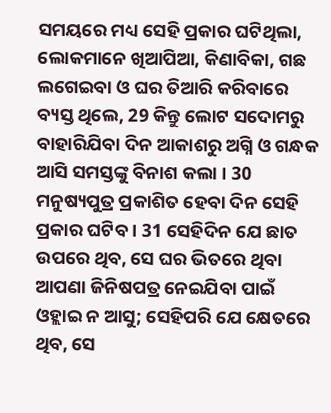ସମୟରେ ମଧ୍ୟ ସେହି ପ୍ରକାର ଘଟିଥିଲା, ଲୋକମାନେ ଖିଆପିଆ, କିଣାବିକା, ଗଛ ଲଗେଇବା ଓ ଘର ତିଆରି କରିବାରେ ବ୍ୟସ୍ତ ଥିଲେ, 29 କିନ୍ତୁ ଲୋଟ ସଦୋମରୁ ବାହାରିଯିବା ଦିନ ଆକାଶରୁ ଅଗ୍ନି ଓ ଗନ୍ଧକ ଆସି ସମସ୍ତଙ୍କୁ ବିନାଶ କଲା । 30 ମନୁଷ୍ୟପୁତ୍ର ପ୍ରକାଶିତ ହେବା ଦିନ ସେହି ପ୍ରକାର ଘଟିବ । 31 ସେହିଦିନ ଯେ ଛାତ ଉପରେ ଥିବ, ସେ ଘର ଭିତରେ ଥିବା ଆପଣା ଜିନିଷପତ୍ର ନେଇଯିବା ପାଇଁ ଓହ୍ଲାଇ ନ ଆସୁ; ସେହିପରି ଯେ କ୍ଷେତରେ ଥିବ, ସେ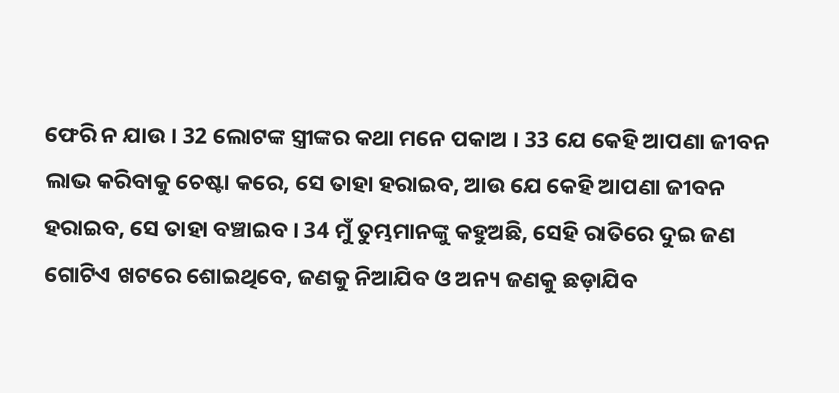ଫେରି ନ ଯାଉ । 32 ଲୋଟଙ୍କ ସ୍ତ୍ରୀଙ୍କର କଥା ମନେ ପକାଅ । 33 ଯେ କେହି ଆପଣା ଜୀବନ ଲାଭ କରିବାକୁ ଚେଷ୍ଟା କରେ, ସେ ତାହା ହରାଇବ, ଆଉ ଯେ କେହି ଆପଣା ଜୀବନ ହରାଇବ, ସେ ତାହା ବଞ୍ଚାଇବ । 34 ମୁଁ ତୁମ୍ଭମାନଙ୍କୁ କହୁଅଛି, ସେହି ରାତିରେ ଦୁଇ ଜଣ ଗୋଟିଏ ଖଟରେ ଶୋଇଥିବେ, ଜଣକୁ ନିଆଯିବ ଓ ଅନ୍ୟ ଜଣକୁ ଛଡ଼ାଯିବ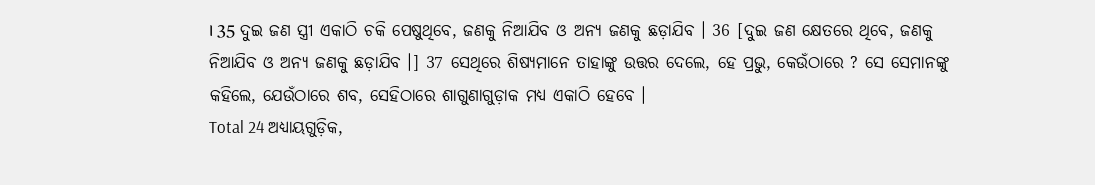। 35 ଦୁଇ ଜଣ ସ୍ତ୍ରୀ ଏକାଠି ଚକି ପେଷୁଥିବେ, ଜଣକୁ ନିଆଯିବ ଓ ଅନ୍ୟ ଜଣକୁ ଛଡ଼ାଯିବ । 36 [ଦୁଇ ଜଣ କ୍ଷେତରେ ଥିବେ, ଜଣକୁ ନିଆଯିବ ଓ ଅନ୍ୟ ଜଣକୁ ଛଡ଼ାଯିବ ।] 37 ସେଥିରେ ଶିଷ୍ୟମାନେ ତାହାଙ୍କୁ ଉତ୍ତର ଦେଲେ, ହେ ପ୍ରଭୁ, କେଉଁଠାରେ ? ସେ ସେମାନଙ୍କୁ କହିଲେ, ଯେଉଁଠାରେ ଶବ, ସେହିଠାରେ ଶାଗୁଣାଗୁଡ଼ାକ ମଧ୍ୟ ଏକାଠି ହେବେ ।
Total 24 ଅଧ୍ୟାୟଗୁଡ଼ିକ,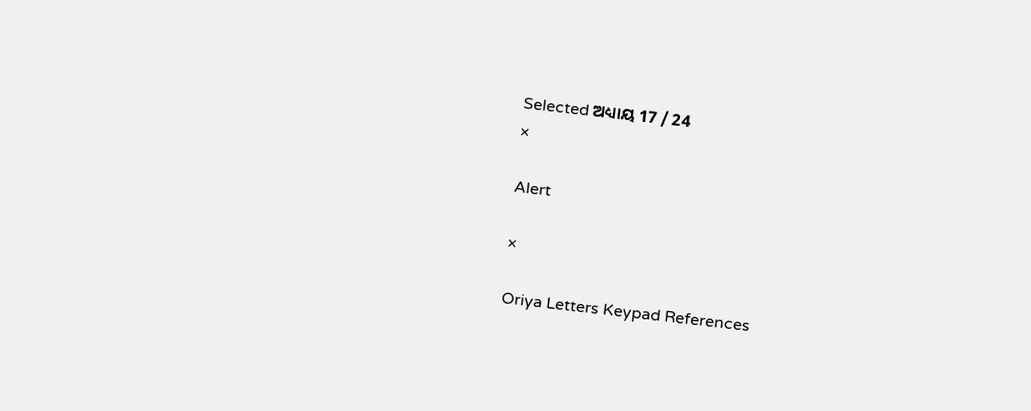Selected ଅଧ୍ୟାୟ 17 / 24
×

Alert

×

Oriya Letters Keypad References